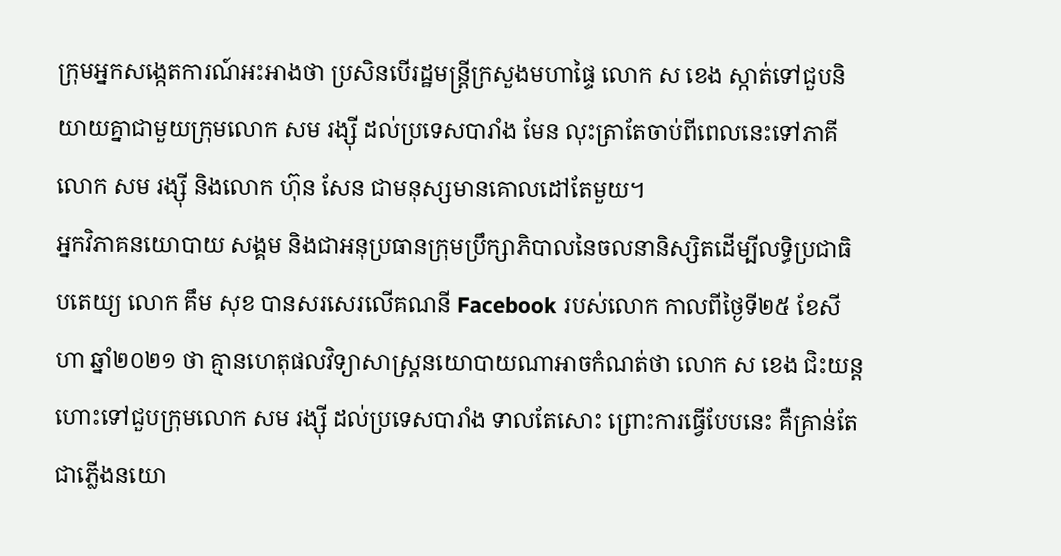ក្រុមអ្នកសង្កេតការណ៍អះអាងថា ប្រសិនបើរដ្ឋមន្ត្រីក្រសួងមហាផ្ទៃ លោក ស ខេង ស្កាត់ទៅជួបនិយាយគ្នាជាមួយក្រុមលោក សម រង្ស៊ី ដល់ប្រទេសបារាំង មែន លុះត្រាតែចាប់ពីពេលនេះទៅភាគីលោក សម រង្ស៊ី និងលោក ហ៊ុន សែន ជាមនុស្សមានគោលដៅតែមួយ។
អ្នកវិភាគនយោបាយ សង្គម និងជាអនុប្រធានក្រុមប្រឹក្សាភិបាលនៃចលនានិស្សិតដើម្បីលទ្ធិប្រជាធិបតេយ្យ លោក គឹម សុខ បានសរសេរលើគណនី Facebook របស់លោក កាលពីថ្ងៃទី២៥ ខែសីហា ឆ្នាំ២០២១ ថា គ្មានហេតុផលវិទ្យាសាស្ត្រនយោបាយណាអាចកំណត់ថា លោក ស ខេង ជិះយន្តហោះទៅជួបក្រុមលោក សម រង្ស៊ី ដល់ប្រទេសបារាំង ទាលតែសោះ ព្រោះការធ្វើបែបនេះ គឺគ្រាន់តែជាភ្លើងនយោ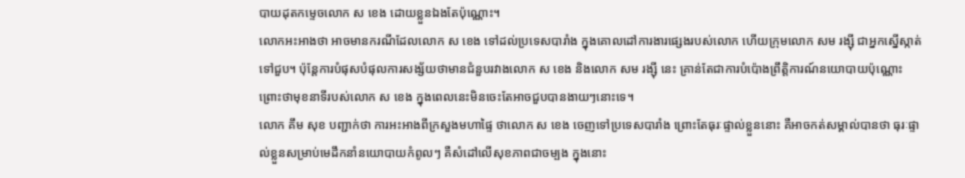បាយដុតកម្ទេចលោក ស ខេង ដោយខ្លួនឯងតែប៉ុណ្ណោះ។
លោកអះអាងថា អាចមានករណីដែលលោក ស ខេង ទៅដល់ប្រទេសបារាំង ក្នុងគោលដៅការងារផ្សេងរបស់លោក ហើយក្រុមលោក សម រង្ស៊ី ជាអ្នកស្នើស្កាត់ទៅជួប។ ប៉ុន្តែការបំផុសបំផុលការសង្ស័យថាមានជំនួបរវាងលោក ស ខេង និងលោក សម រង្ស៊ី នេះ គ្រាន់តែជាការបំប៉ោងព្រឹត្តិការណ៍នយោបាយប៉ុណ្ណោះ ព្រោះថាមុខនាទីរបស់លោក ស ខេង ក្នុងពេលនេះមិនចេះតែអាចជួបបានងាយៗនោះទេ។
លោក គឹម សុខ បញ្ជាក់ថា ការអះអាងពីក្រសួងមហាផ្ទៃ ថាលោក ស ខេង ចេញទៅប្រទេសបារាំង ព្រោះតែធុរៈផ្ទាល់ខ្លួននោះ គឺអាចកត់សម្គាល់បានថា ធុរៈផ្ទាល់ខ្លួនសម្រាប់មេដឹកនាំនយោបាយកំពូលៗ គឺសំដៅលើសុខភាពជាចម្បង ក្នុងនោះ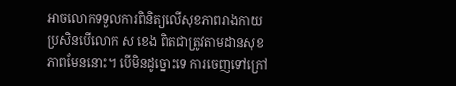អាចលោកទទួលការពិនិត្យលើសុខភាពរាងកាយប្រសិនបើលោក ស ខេង ពិតជាត្រូវតាមដានសុខភាពមែននោះ។ បើមិនដូច្នោះទេ ការចេញទៅក្រៅ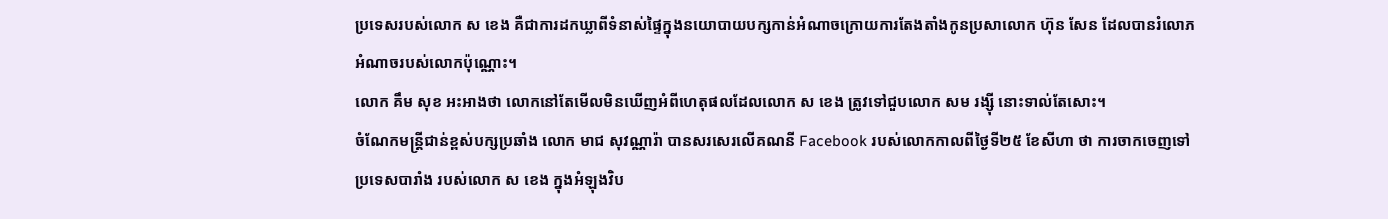ប្រទេសរបស់លោក ស ខេង គឺជាការដកឃ្លាពីទំនាស់ផ្ទៃក្នុងនយោបាយបក្សកាន់អំណាចក្រោយការតែងតាំងកូនប្រសាលោក ហ៊ុន សែន ដែលបានរំលោភអំណាចរបស់លោកប៉ុណ្ណោះ។
លោក គឹម សុខ អះអាងថា លោកនៅតែមើលមិនឃើញអំពីហេតុផលដែលលោក ស ខេង ត្រូវទៅជួបលោក សម រង្ស៊ី នោះទាល់តែសោះ។
ចំណែកមន្ត្រីជាន់ខ្ពស់បក្សប្រឆាំង លោក មាជ សុវណ្ណារ៉ា បានសរសេរលើគណនី Facebook របស់លោកកាលពីថ្ងៃទី២៥ ខែសីហា ថា ការចាកចេញទៅប្រទេសបារាំង របស់លោក ស ខេង ក្នុងអំឡុងវិប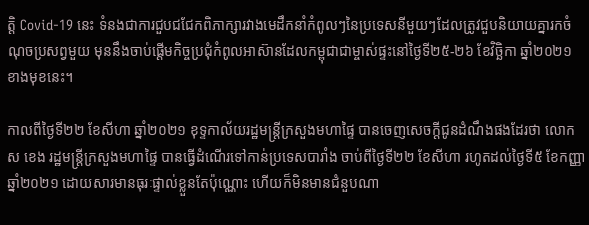ត្តិ Covid-19 នេះ ទំនងជាការជួបជជែកពិភាក្សារវាងមេដឹកនាំកំពូលៗនៃប្រទេសនីមួយៗដែលត្រូវជួបនិយាយគ្នារកចំណុចប្រសព្វមួយ មុននឹងចាប់ផ្តើមកិច្ចប្រជុំកំពូលអាស៊ានដែលកម្ពុជាជាម្ចាស់ផ្ទះនៅថ្ងៃទី២៥-២៦ ខែវិច្ឆិកា ឆ្នាំ២០២១ ខាងមុខនេះ។

កាលពីថ្ងៃទី២២ ខែសីហា ឆ្នាំ២០២១ ខុទ្ទកាល័យរដ្ឋមន្ត្រីក្រសួងមហាផ្ទៃ បានចេញសេចក្តីជូនដំណឹងផងដែរថា លោក ស ខេង រដ្ឋមន្ត្រីក្រសួងមហាផ្ទៃ បានធ្វើដំណើរទៅកាន់ប្រទេសបារាំង ចាប់ពីថ្ងៃទី២២ ខែសីហា រហូតដល់ថ្ងៃទី៥ ខែកញ្ញា ឆ្នាំ២០២១ ដោយសារមានធុរៈផ្ទាល់ខ្លួនតែប៉ុណ្ណោះ ហើយក៏មិនមានជំនួបណា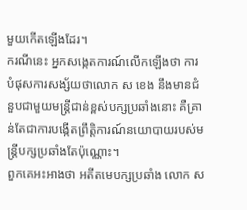មួយកើតឡើងដែរ។
ករណីនេះ អ្នកសង្កេតការណ៍លើកឡើងថា ការបំផុសការសង្ស័យថាលោក ស ខេង នឹងមានជំនួបជាមួយមន្ត្រីជាន់ខ្ពស់បក្សប្រឆាំងនោះ គឺគ្រាន់តែជាការបង្កើតព្រឹត្តិការណ៍នយោបាយរបស់មន្ត្រីបក្សប្រឆាំងតែប៉ុណ្ណោះ។
ពួកគេអះអាងថា អតីតមេបក្សប្រឆាំង លោក ស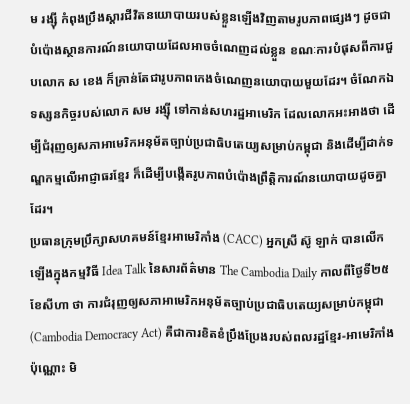ម រង្ស៊ី កំពុងប្រឹងស្ដារជីវិតនយោបាយរបស់ខ្លួនឡើងវិញតាមរូបភាពផ្សេងៗ ដូចជាបំប៉ោងស្ថានការណ៍នយោបាយដែលអាចចំណេញដល់ខ្លួន ខណៈការបំផុសពីការជួបលោក ស ខេង ក៏គ្រាន់តែជារូបភាពកេងចំណេញនយោបាយមួយដែរ។ ចំណែកឯទស្សនកិច្ចរបស់លោក សម រង្ស៊ី ទៅកាន់សហរដ្ឋអាមេរិក ដែលលោកអះអាងថា ដើម្បីជំរុញឲ្យសភាអាមេរិកអនុម័តច្បាប់ប្រជាធិបតេយ្យសម្រាប់កម្ពុជា និងដើម្បីដាក់ទណ្ឌកម្មលើអាជ្ញាធរខ្មែរ ក៏ដើម្បីបង្កើតរូបភាពបំប៉ោងព្រឹត្តិការណ៍នយោបាយដូចគ្នាដែរ។
ប្រធានក្រុមប្រឹក្សាសហគមន៍ខ្មែរអាមេរិកាំង (CACC) អ្នកស្រី ស៊ូ ឡាក់ បានលើកឡើងក្នុងកម្មវិធី Idea Talk នៃសារព័ត៌មាន The Cambodia Daily កាលពីថ្ងៃទី២៥ ខែសីហា ថា ការជំរុញឲ្យសភាអាមេរិកអនុម័តច្បាប់ប្រជាធិបតេយ្យសម្រាប់កម្ពុជា (Cambodia Democracy Act) គឺជាការខិតខំប្រឹងប្រែងរបស់ពលរដ្ឋខ្មែរ-អាមេរិកាំងប៉ុណ្ណោះ មិ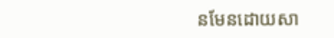នមែនដោយសា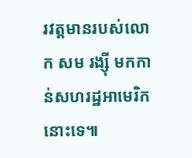រវត្តមានរបស់លោក សម រង្ស៊ី មកកាន់សហរដ្ឋអាមេរិកនោះទេ៕